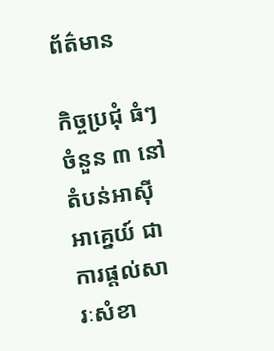ព័ត៌មាន

កិច្ចប្រជុំ ធំៗ ចំនួន ៣ នៅតំបន់អាស៊ីអាគ្នេយ៍ ជាការផ្តល់សារៈសំខា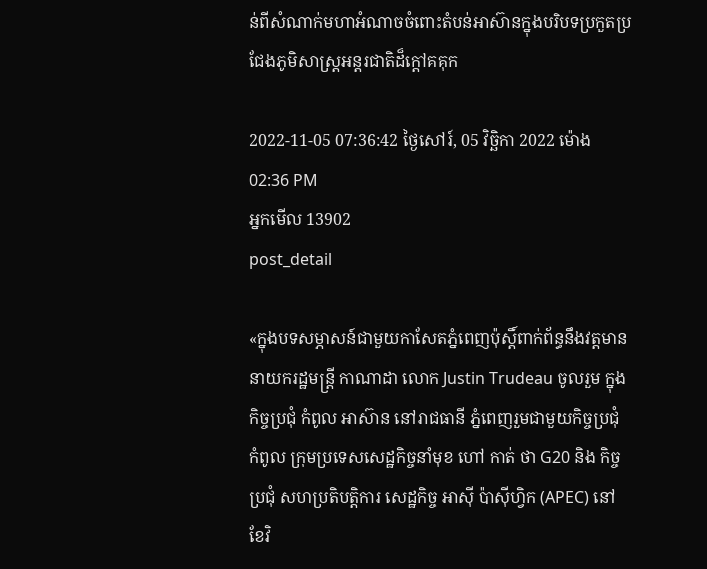ន់ពីសំណាក់មហាអំណាចចំពោះតំបន់អាស៊ានក្នុងបរិបទប្រកួតប្រជែងភូមិសាស្ត្រអន្តរជាតិដ៏ក្តៅគគុក

2022-11-05 07:36:42 ថ្ងៃសៅរ៍, 05 វិច្ឆិកា 2022 ម៉ោង 02:36 PM
អ្នកមើល 13902
post_detail

«ក្នុងបទសម្ភាសន៍ជាមួយកាសែតភ្នំពេញប៉ុស្តិ៍ពាក់ព័ន្ធនឹងវត្តមាននាយករដ្ឋមន្ត្រី កាណាដា លោក Justin Trudeau ចូលរួម ក្នុង កិច្ចប្រជុំ កំពូល អាស៊ាន នៅរាជធានី ភ្នំពេញរួមជាមួយកិច្ចប្រជុំ កំពូល ក្រុមប្រទេសសេដ្ឋកិច្ចនាំមុខ ហៅ កាត់ ថា G20 និង កិច្ចប្រជុំ សហប្រតិបត្តិការ សេដ្ឋកិច្ច អាស៊ី ប៉ាស៊ីហ្វិក (APEC) នៅ ខែវិ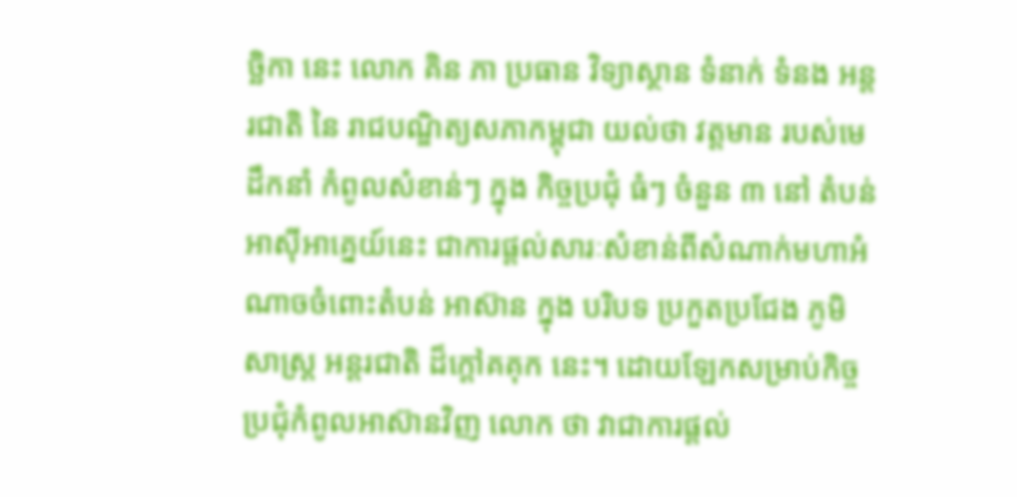ច្ឆិកា នេះ លោក គិន ភា ប្រធាន វិទ្យាស្ថាន ទំនាក់ ទំនង អន្តរជាតិ នៃ រាជបណ្ឌិត្យសភាកម្ពុជា យល់ថា វត្តមាន របស់មេដឹកនាំ កំពូលសំខាន់ៗ ក្នុង កិច្ចប្រជុំ ធំៗ ចំនួន ៣ នៅ តំបន់អាស៊ីអាគ្នេយ៍នេះ ជាការផ្តល់សារៈសំខាន់ពីសំណាក់មហាអំណាចចំពោះតំបន់ អាស៊ាន ក្នុង បរិបទ ប្រកួតប្រជែង ភូមិសាស្ត្រ អន្តរជាតិ ដ៏ក្តៅគគុក នេះ។ ដោយឡែកសម្រាប់កិច្ចប្រជុំកំពូលអាស៊ានវិញ លោក ថា វាជាការផ្តល់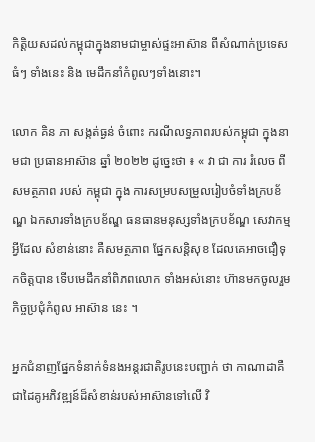កិត្តិយសដល់កម្ពុជាក្នុងនាមជាម្ចាស់ផ្ទះអាស៊ាន ពីសំណាក់ប្រទេស ធំៗ ទាំងនេះ និង មេដឹកនាំកំពូលៗទាំងនោះ។

លោក គិន ភា សង្កត់ធ្ងន់ ចំពោះ ករណីលទ្ធភាពរបស់កម្ពុជា ក្នុងនាមជា ប្រធានអាស៊ាន ឆ្នាំ ២០២២ ដូច្នេះថា ៖ « វា ជា ការ រំលេច ពី សមត្ថភាព របស់ កម្ពុជា ក្នុង ការសម្របសម្រួលរៀបចំទាំងក្របខ័ណ្ឌ ឯកសារទាំងក្របខ័ណ្ឌ ធនធានមនុស្សទាំងក្របខ័ណ្ឌ សេវាកម្មអ្វីដែល សំខាន់នោះ គឺសមត្ថភាព ផ្នែកសន្តិសុខ ដែលគេអាចជឿទុកចិត្តបាន ទើបមេដឹកនាំពិភពលោក ទាំងអស់នោះ ហ៊ានមកចូលរួមកិច្ចប្រជុំកំពូល អាស៊ាន នេះ ។

អ្នកជំនាញផ្នែកទំនាក់ទំនងអន្តរជាតិរូបនេះបញ្ជាក់ ថា កាណាដាគឺជាដៃគូអភិវឌ្ឍន៍ដ៏សំខាន់របស់អាស៊ានទៅលើ វិ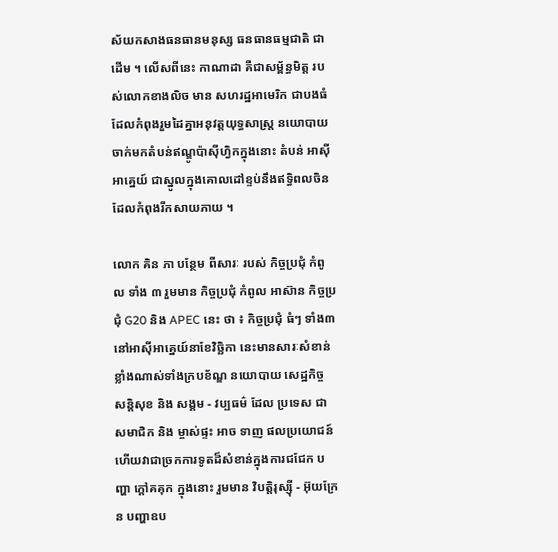ស័យកសាងធនធានមនុស្ស ធនធានធម្មជាតិ ជាដើម ។ លើសពីនេះ កាណាដា គឺជាសម្ព័ន្ធមិត្ត របស់លោកខាងលិច មាន សហរដ្ឋអាមេរិក ជាបងធំ ដែលកំពុងរួមដៃគ្នាអនុវត្តយុទ្ធសាស្ត្រ នយោបាយចាក់មកតំបន់ឥណ្ឌូប៉ាស៊ីហ្វិកក្នុងនោះ តំបន់ អាស៊ីអាគ្នេយ៍ ជាស្នូលក្នុងគោលដៅខ្ទប់នឹងឥទ្ធិពលចិនដែលកំពុងរីកសាយភាយ ។

លោក គិន ភា បន្ថែម ពីសារៈ របស់ កិច្ចប្រជុំ កំពូល ទាំង ៣ រួមមាន កិច្ចប្រជុំ កំពូល អាស៊ាន កិច្ចប្រជុំ G20 និង APEC នេះ ថា ៖ កិច្ចប្រជុំ ធំៗ ទាំង៣នៅអាស៊ីអាគ្នេយ៍នាខែវិច្ឆិកា នេះមានសារៈសំខាន់ ខ្លាំងណាស់ទាំងក្របខ័ណ្ឌ នយោបាយ សេដ្ឋកិច្ច សន្តិសុខ និង សង្គម - វប្បធម៌ ដែល ប្រទេស ជា សមាជិក និង ម្ចាស់ផ្ទះ អាច ទាញ ផលប្រយោជន៍ ហើយវាជាច្រកការទូតដ៏សំខាន់ក្នុងការជជែក បញ្ហា ក្តៅគគុក ក្នុងនោះ រួមមាន វិបត្តិរុស្ស៊ី - អ៊ុយក្រែន បញ្ហាឧប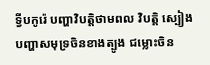ទ្វីបកូរ៉េ បញ្ហាវិបត្តិថាមពល វិបត្តិ ស្បៀង បញ្ហាសមុទ្រចិនខាងត្បូង ជម្លោះចិន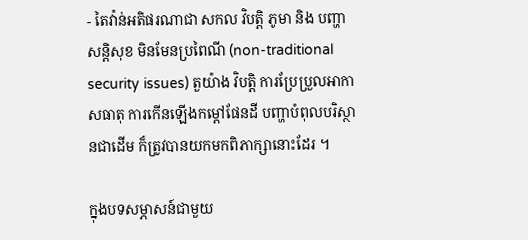- តៃវ៉ាន់អតិផរណាជា សកល វិបត្តិ ភូមា និង បញ្ហាសន្តិសុខ មិនមែនប្រពៃណី (non-traditional security issues) តួយ៉ាង វិបត្តិ ការប្រែប្រួលអាកាសធាតុ ការកើនឡើងកម្តៅផែនដី បញ្ហាបំពុលបរិស្ថានជាដើម ក៏ត្រូវបានយកមកពិភាក្សានោះដែរ ។

ក្នុងបទសម្ភាសន៍ជាមួយ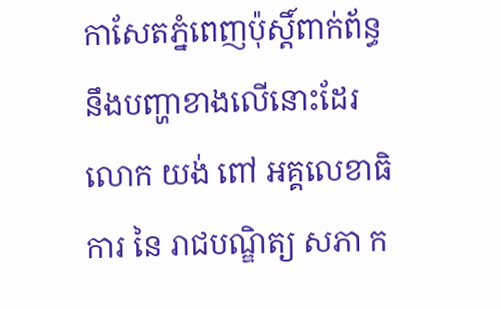កាសែតភ្នំពេញប៉ុស្តិ៍ពាក់ព័ន្ធនឹងបញ្ហាខាងលើនោះដែរ លោក យង់ ពៅ អគ្គលេខាធិការ នៃ រាជបណ្ឌិត្យ សភា ក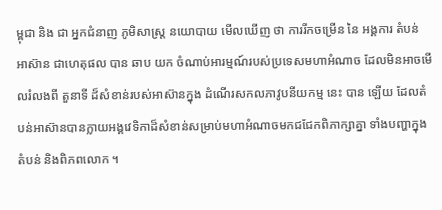ម្ពុជា និង ជា អ្នកជំនាញ ភូមិសាស្ត្រ នយោបាយ មើលឃើញ ថា ការរីកចម្រើន នៃ អង្គការ តំបន់ អាស៊ាន ជាហេតុផល បាន ឆាប យក ចំណាប់អារម្មណ៍របស់ប្រទេសមហាអំណាច ដែលមិនអាចមើលរំលងពី តួនាទី ដ៏សំខាន់របស់អាស៊ានក្នុង ដំណើរសកលភាវូបនីយកម្ម នេះ បាន ឡើយ ដែលតំបន់អាស៊ានបានក្លាយអង្គវេទិកាដ៏សំខាន់សម្រាប់មហាអំណាចមកជជែកពិភាក្សាគ្នា ទាំងបញ្ហាក្នុងតំបន់ និងពិភពលោក ។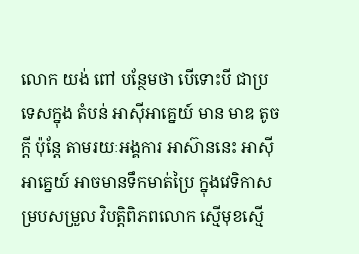លោក យង់ ពៅ បន្ថែមថា បើទោះបី ជាប្រទេសក្នុង តំបន់ អាស៊ីអាគ្នេយ៍ មាន មាឌ តូចក្តី ប៉ុន្តែ តាមរយៈអង្គការ អាស៊ាននេះ អាស៊ីអាគ្នេយ៍ អាចមានទឹកមាត់ប្រៃ ក្នុងវេទិកាសម្របសម្រួល វិបត្តិពិភពលោក ស្មើមុខស្មើ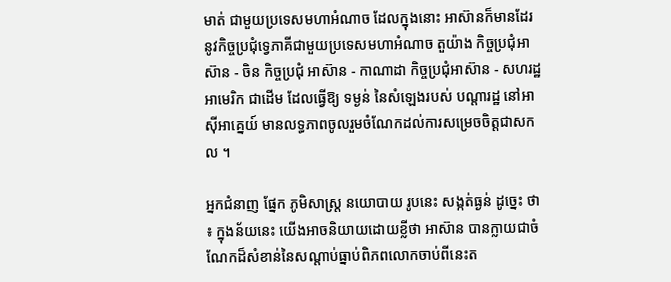មាត់ ជាមួយប្រទេសមហាអំណាច ដែលក្នុងនោះ អាស៊ានក៏មានដែរ នូវកិច្ចប្រជុំទ្វេភាគីជាមួយប្រទេសមហាអំណាច តួយ៉ាង កិច្ចប្រជុំអាស៊ាន - ចិន កិច្ចប្រជុំ អាស៊ាន - កាណាដា កិច្ចប្រជុំអាស៊ាន - សហរដ្ឋអាមេរិក ជាដើម ដែលធ្វើឱ្យ ទម្ងន់ នៃសំឡេងរបស់ បណ្តារដ្ឋ នៅអាស៊ីអាគ្នេយ៍ មានលទ្ធភាពចូលរួមចំណែកដល់ការសម្រេចចិត្តជាសកល ។

អ្នកជំនាញ ផ្នែក ភូមិសាស្ត្រ នយោបាយ រូបនេះ សង្កត់ធ្ងន់ ដូច្នេះ ថា ៖ ក្នុងន័យនេះ យើងអាចនិយាយដោយខ្លីថា អាស៊ាន បានក្លាយជាចំណែកដ៏សំខាន់នៃសណ្តាប់ធ្នាប់ពិភពលោកចាប់ពីនេះត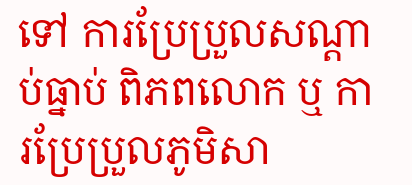ទៅ ការប្រែប្រួលសណ្តាប់ធ្នាប់ ពិភពលោក ឬ ការប្រែប្រួលភូមិសា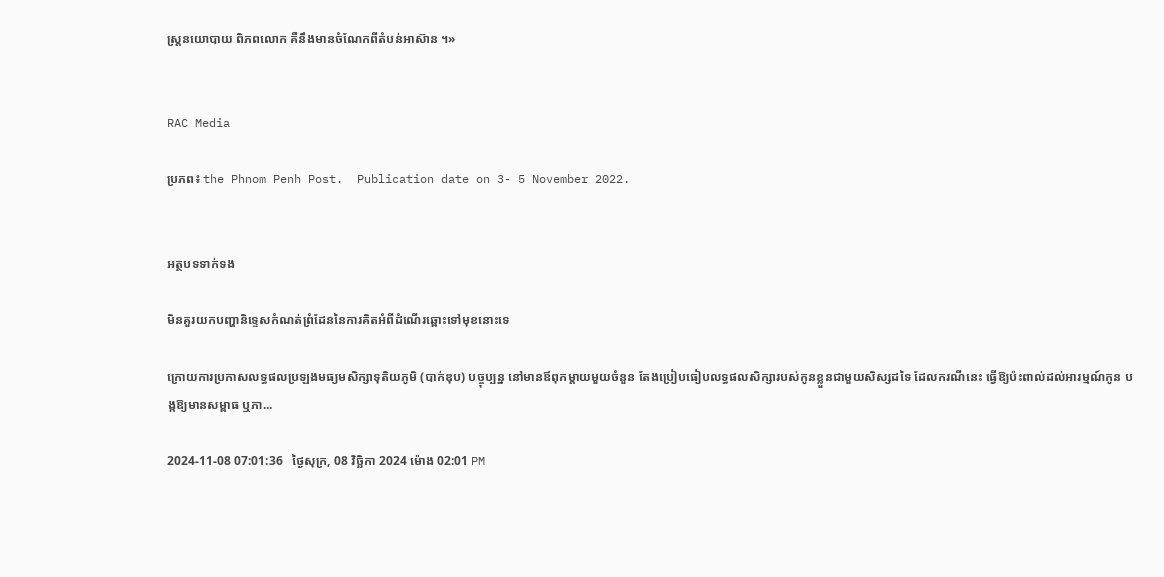ស្ត្រនយោបាយ ពិភពលោក គឺនឹងមានចំណែកពីតំបន់អាស៊ាន ។»


RAC Media

ប្រភព៖ the Phnom Penh Post.  Publication date on 3- 5 November 2022.


អត្ថបទទាក់ទង

មិនគួរយកបញ្ហានិទ្ទេសកំណត់ព្រំដែននៃការគិតអំពីដំណើរឆ្ពោះទៅមុខនោះទេ

ក្រោយការប្រកាសលទ្ធផលប្រឡងមធ្យមសិក្សាទុតិយភូមិ (បាក់ឌុប) បច្ចុប្បន្ន នៅមានឪពុកម្ដាយមួយចំនួន តែងប្រៀបធៀបលទ្ធផលសិក្សារបស់កូនខ្លួនជាមួយសិស្សដទៃ ដែលករណីនេះ ធ្វើឱ្យប៉ះពាល់ដល់អារម្មណ៍កូន បង្កឱ្យមានសម្ពាធ ឬភា...

2024-11-08 07:01:36   ថ្ងៃសុក្រ, 08 វិច្ឆិកា 2024 ម៉ោង 02:01 PM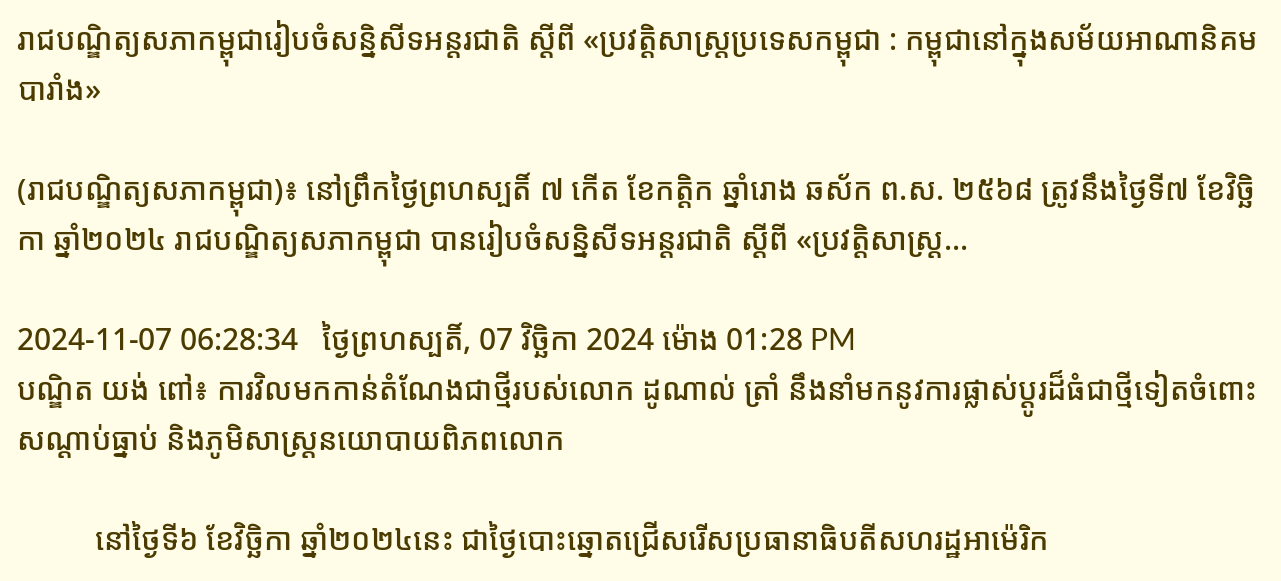រាជបណ្ឌិត្យសភាកម្ពុជារៀបចំសន្និសីទអន្តរជាតិ ស្ដីពី «ប្រវត្តិសាស្ត្រប្រទេសកម្ពុជា : កម្ពុជានៅក្នុងសម័យអាណានិគមបារាំង»

(រាជបណ្ឌិត្យសភាកម្ពុជា)៖ នៅព្រឹកថ្ងៃព្រហស្បតិ៍ ៧ កើត ខែកត្ដិក ឆ្នាំរោង ឆស័ក ព.ស. ២៥៦៨ ត្រូវនឹងថ្ងៃទី៧ ខែវិច្ឆិកា ឆ្នាំ២០២៤ រាជបណ្ឌិត្យសភាកម្ពុជា បានរៀបចំសន្និសីទអន្តរជាតិ ស្ដីពី «ប្រវត្តិសាស្ត្រ...

2024-11-07 06:28:34   ថ្ងៃព្រហស្បតិ៍, 07 វិច្ឆិកា 2024 ម៉ោង 01:28 PM
បណ្ឌិត យង់ ពៅ៖ ការវិលមកកាន់តំណែងជាថ្មីរបស់លោក ដូណាល់ ត្រាំ នឹងនាំមកនូវការផ្លាស់ប្ដូរដ៏ធំជាថ្មីទៀតចំពោះសណ្ដាប់ធ្នាប់ និងភូមិសាស្ត្រនយោបាយពិភពលោក

          នៅថ្ងៃទី៦ ខែវិច្ឆិកា ឆ្នាំ២០២៤នេះ ជាថ្ងៃបោះឆ្នោតជ្រើសរើសប្រធានាធិបតីសហរដ្ឋអាម៉េរិក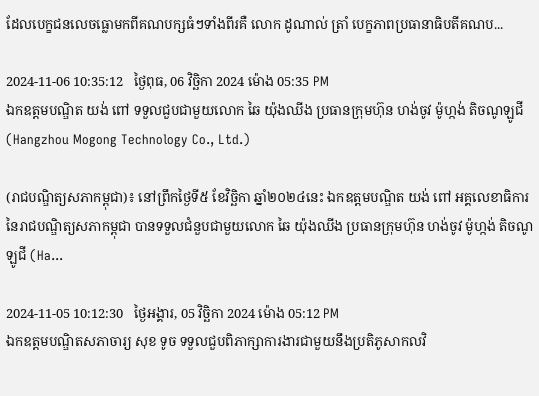ដែលបេក្ខជនលេចធ្លោមកពីគណបក្សធំៗទាំងពីរគឺ លោក ដូណាល់ ត្រាំ បេក្ខភាពប្រធានាធិបតីគណប...

2024-11-06 10:35:12   ថ្ងៃពុធ, 06 វិច្ឆិកា 2024 ម៉ោង 05:35 PM
ឯកឧត្តមបណ្ឌិត យង់ ពៅ ទទួលជួបជាមួយលោក ឆៃ យ៉ុងឈីង ប្រធានក្រុមហ៊ុន ហង់ចូវ ម៉ូហ្កង់ តិចណូឡូជី (Hangzhou Mogong Technology Co., Ltd.)

(រាជបណ្ឌិត្យសភាកម្ពុជា)៖ នៅព្រឹកថ្ងៃទី៥ ខែវិច្ឆិកា ឆ្នាំ២០២៤នេះ ឯកឧត្តមបណ្ឌិត យង់ ពៅ អគ្គលេខាធិការនៃរាជបណ្ឌិត្យសភាកម្ពុជា បានទទួលជំនួបជាមួយលោក ឆៃ យ៉ុងឈីង ប្រធានក្រុមហ៊ុន ហង់ចូវ ម៉ូហ្កង់ តិចណូឡូជី (Ha...

2024-11-05 10:12:30   ថ្ងៃអង្គារ, 05 វិច្ឆិកា 2024 ម៉ោង 05:12 PM
ឯកឧត្ដមបណ្ឌិតសភាចារ្យ សុខ ទូច ទទួលជួបពិភាក្សាការងារជាមួយនឹងប្រតិភូសាកលវិ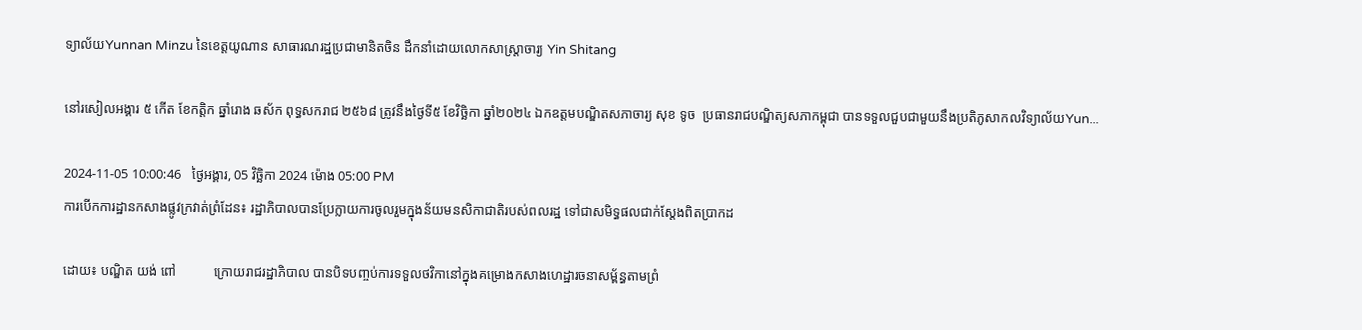ទ្យាល័យYunnan Minzu នៃខេត្តយូណាន សាធារណរដ្ឋប្រជាមានិតចិន ដឹកនាំដោយលោកសាស្ត្រាចារ្យ Yin Shitang

នៅរសៀលអង្គារ ៥ កើត ខែកត្ដិក ឆ្នាំរោង ឆស័ក ពុទ្ធសករាជ ២៥៦៨ ត្រូវនឹងថ្ងៃទី៥ ខែវិច្ឆិកា ឆ្នាំ២០២៤ ឯកឧត្ដមបណ្ឌិតសភាចារ្យ សុខ ទូច  ប្រធានរាជបណ្ឌិត្យសភាកម្ពុជា បានទទួលជួបជាមួយនឹងប្រតិភូសាកលវិទ្យាល័យYun...

2024-11-05 10:00:46   ថ្ងៃអង្គារ, 05 វិច្ឆិកា 2024 ម៉ោង 05:00 PM
ការបើកការដ្ឋានកសាងផ្លូវក្រវាត់ព្រំដែន៖ រដ្ឋាភិបាលបានប្រែក្លាយការចូលរួមក្នុងន័យមនសិកាជាតិរបស់ពលរដ្ឋ ទៅជាសមិទ្ធផលជាក់ស្ដែងពិតប្រាកដ

ដោយ៖ បណ្ឌិត យង់ ពៅ           ក្រោយរាជរដ្ឋាភិបាល បានបិទបញ្ចប់ការទទួលថវិកានៅក្នុងគម្រោងកសាងហេដ្ឋារចនាសម្ព័ន្ធតាមព្រំ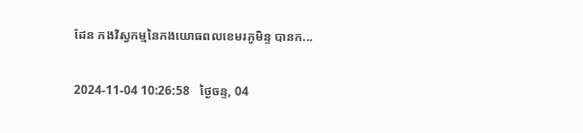ដែន កងវិស្វកម្មនៃកងយោធពលខេមរភូមិន្ទ បានក...

2024-11-04 10:26:58   ថ្ងៃចន្ទ, 04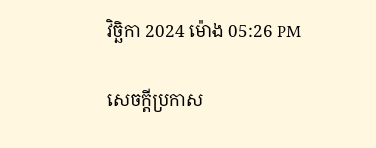វិច្ឆិកា 2024 ម៉ោង 05:26 PM

សេចក្តីប្រកាស